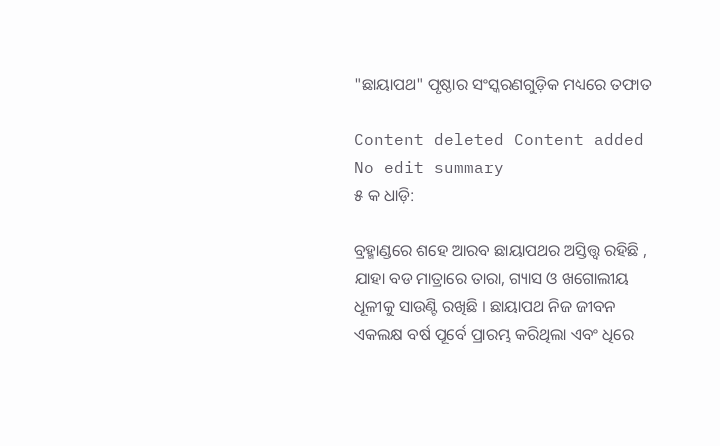"ଛାୟାପଥ" ପୃଷ୍ଠାର ସଂସ୍କରଣ‌ଗୁଡ଼ିକ ମଧ୍ୟରେ ତଫାତ

Content deleted Content added
No edit summary
୫ କ ଧାଡ଼ି:

ବ୍ରହ୍ମାଣ୍ଡରେ ଶହେ ଆରବ ଛାୟାପଥର ଅସ୍ତିତ୍ତ୍ୱ ରହିଛି , ଯାହା ବଡ ମାତ୍ରାରେ ତାରା, ଗ୍ୟାସ ଓ ଖଗୋଲୀୟ ଧୂଳୀକୁ ସାଉଣ୍ଟି ରଖିଛି । ଛାୟାପଥ ନିଜ ଜୀବନ ଏକଲକ୍ଷ ବର୍ଷ ପୂର୍ବେ ପ୍ରାରମ୍ଭ କରିଥିଲା ଏବଂ ଧିରେ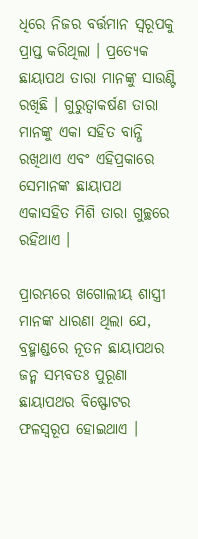ଧିରେ ନିଜର ବର୍ତ୍ତମାନ ସ୍ୱରୂପକୁ ପ୍ରାପ୍ତ କରିଥିଲା । ପ୍ରତ୍ୟେକ ଛାୟାପଥ ତାରା ମାନଙ୍କୁ ସାଉଣ୍ଟି ରଖିଛି । ଗୁରୁତ୍ୱାକର୍ଷଣ ତାରା ମାନଙ୍କୁ ଏକା ସହିତ ବାନ୍ଧି ରଖିଥାଏ ଏବଂ ଏହିପ୍ରକାରେ ସେମାନଙ୍କ ଛାୟାପଥ ଏକାସହିତ ମିଶି ତାରା ଗୁଚ୍ଛରେ ରହିଥାଏ ।

ପ୍ରାରମ୍ଭରେ ଖଗୋଲୀୟ ଶାସ୍ତ୍ରୀ ମାନଙ୍କ ଧାରଣା ଥିଲା ଯେ, ବ୍ରହ୍ମାଣ୍ଡରେ ନୂତନ ଛାୟାପଥର ଜନ୍ମ ସମ୍ଭବତଃ ପୁରୂଣା ଛାୟାପଥର ବିଷ୍ଫୋଟର ଫଳସ୍ୱରୂପ ହୋଇଥାଏ ।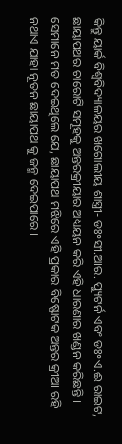କିନ୍ତୁ ୟାର୍କ ବିଶ୍ୱବିଦ୍ୟାଳୟର ଖଗୋଲୀୟ ଶାସ୍ତ୍ରୀ- ଡଃ॰ସୀ.ଆର. ପ୍ୟୁଟର୍ନ ଏବଂ ଡଃ॰ଏ.ଈ ରାଇଟ, ଛାୟାପଥର ଚାରୋଟି ସମୂହକୁ ଅନ୍ତରକ୍ରୀୟାର ଅଧ୍ୟୟନ କରି ଏହି ଧାରଣାର ଖଣ୍ଡନ କରିଛନ୍ତି । ସେମାନେ ମତ ଦେଇଥିଲେ ଯେ, ଛାୟାପଥ ମଝିରେ ଏହି ପ୍ରକାର ବିଷ୍ଫୋଟକ ଅନ୍ତର କ୍ରୀଆ ରହି ନଥାଏ ଯାହା ନୂତନ ଛାୟାପଥ କୁ ଜନ୍ମ ଦେଇପାରେ ।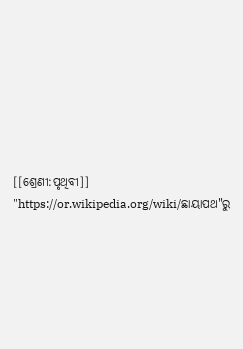[[ଶ୍ରେଣୀ:ପୃଥିବୀ]]
"https://or.wikipedia.org/wiki/ଛାୟାପଥ"ରୁ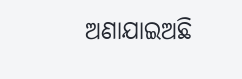ଅଣାଯାଇଅଛି